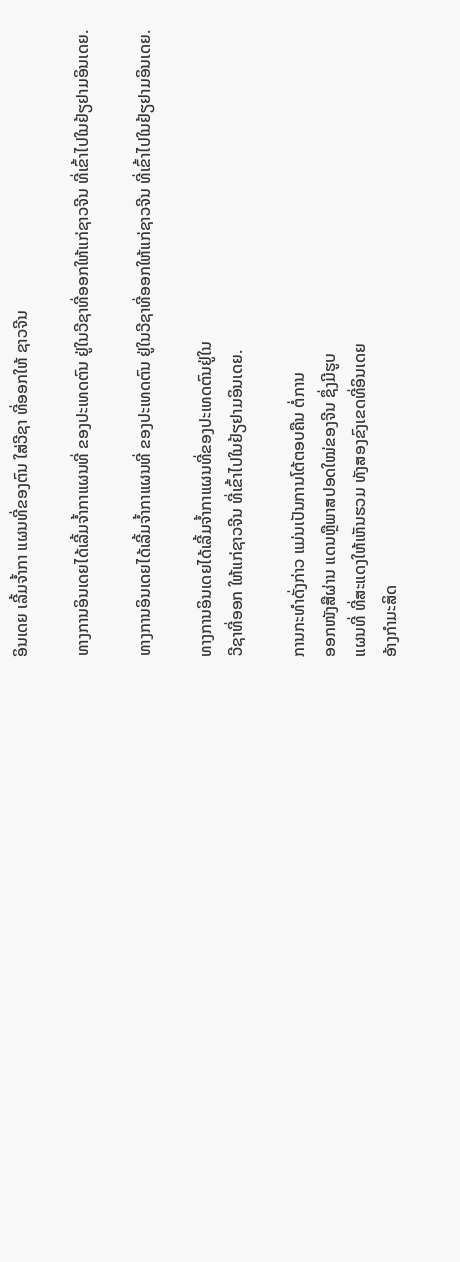ອິນເດຍ ເລີ້ມຈໍ້າກາ ແຜນທີ່ຂອງຕົນ ໃສ່ວີຊາ ທີ່ອອກໃຫ້ ຊາວຈີນ

ທາງການອິນເດຍໄດ້ເລີ້ມຈໍ້າກາແຜນທີ່ ຂອງປະເທດຕົນ ຢູ່ໃນວີຊາທີ່ອອກໃຫ້ແກ່ຊາວຈີນ ທີ່ເຂົ້າໄປໃນຢ້ຽຢາມອິນເດຍ.

ທາງການອິນເດຍໄດ້ເລີ້ມຈໍ້າກາແຜນທີ່ ຂອງປະເທດຕົນ ຢູ່ໃນວີຊາທີ່ອອກໃຫ້ແກ່ຊາວຈີນ ທີ່ເຂົ້າໄປໃນຢ້ຽຢາມອິນເດຍ.

ທາງການອິນເດຍໄດ້ເລີ້ມຈໍ້າກາແຜນທີ່ຂອງປະເທດຕົນຢູ່ໃນ
ວີຊາທີ່ອອກ ໃຫ້ແກ່ຊາວຈີນ ທີ່ເຂົ້າໄປໃນຢ້ຽຢາມອິນເດຍ.

ການກະທໍາດັ່ງກ່າວ ແມ່ນເປັນການໂຕ້ຕອບຄືນ ຕໍ່ການ
ອອກໜັງສືຜ່ານ ແດນຫຼືພາສປອດໃໝ່ຂອງຈີນ ຊຶ່ງມີຮູບ
ແຜນທີ່ ທີ່ສະແດງໃຫ້ເຫັນຮວມ ທັງສອງຂົງເຂດທີ່ອິນເດຍ
ອ້າງກຳມະສິດ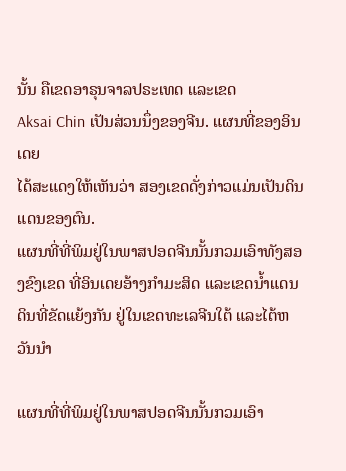ນັ້ນ ຄືເຂດອາຣຸນຈາລປຣະເທດ ແລະເຂດ
Aksai Chin ເປັນສ່ວນນຶ່ງຂອງຈີນ. ແຜນທີ່ຂອງອິນເດຍ
ໄດ້ສະແດງໃຫ້ເຫັນວ່າ ສອງເຂດດັ່ງກ່າວແມ່ນເປັນດິນ
ແດນຂອງຕົນ.
ແຜນທີ່ທີ່ພິມຢູ່ໃນພາສປອດຈີນນັ້ນກວມເອົາທັງສອງຂົງເຂດ ທີ່ອິນເດຍອ້າງກຳມະສິດ ແລະເຂດນໍ້າແດນດິນທີ່ຂັດແຍ້ງກັນ ຢູ່ໃນເຂດທະເລຈີນໃຕ້ ແລະໄຕ້ຫວັນນໍາ

ແຜນທີ່ທີ່ພິມຢູ່ໃນພາສປອດຈີນນັ້ນກວມເອົາ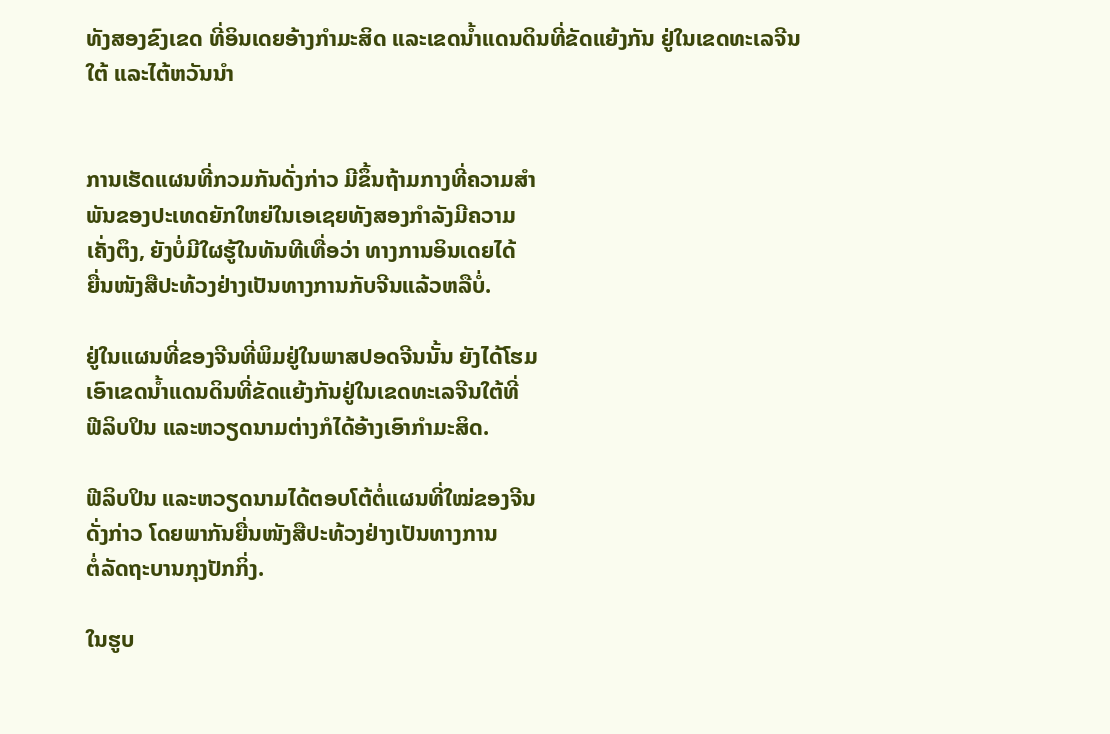ທັງສອງຂົງເຂດ ທີ່ອິນເດຍອ້າງກຳມະສິດ ແລະເຂດນໍ້າແດນດິນທີ່ຂັດແຍ້ງກັນ ຢູ່ໃນເຂດທະເລຈີນໃຕ້ ແລະໄຕ້ຫວັນນໍາ


ການເຮັດແຜນທີ່ກວມກັນດັ່ງກ່າວ ມີຂຶ້ນຖ້າມກາງທີ່ຄວາມສໍາ
ພັນຂອງປະເທດຍັກໃຫຍ່ໃນເອເຊຍທັງສອງກໍາລັງມີຄວາມ
ເຄັ່ງຕຶງ, ຍັງບໍ່ມີໃຜຮູ້ໃນທັນທີເທື່ອວ່າ ທາງການອິນເດຍໄດ້
ຍື່ນໜັງສືປະທ້ວງຢ່າງເປັນທາງການກັບຈີນແລ້ວຫລືບໍ່.

ຢູ່ໃນແຜນທີ່ຂອງຈີນທີ່ພິມຢູ່ໃນພາສປອດຈີນນັ້ນ ຍັງໄດ້ໂຮມ
ເອົາເຂດນໍ້າແດນດິນທີ່ຂັດແຍ້ງກັນຢູ່ໃນເຂດທະເລຈີນໃຕ້ທີ່
ຟີລິບປິນ ແລະຫວຽດນາມຕ່າງກໍໄດ້ອ້າງເອົາກໍາມະສິດ.

ຟີລິບປິນ ແລະຫວຽດນາມໄດ້ຕອບໂຕ້ຕໍ່ແຜນທີ່ໃໝ່ຂອງຈີນ
ດັ່ງກ່າວ ໂດຍພາກັນຍື່ນໜັງສືປະທ້ວງຢ່າງເປັນທາງການ
ຕໍ່ລັດຖະບານກຸງປັກກິ່ງ.

ໃນຮູບ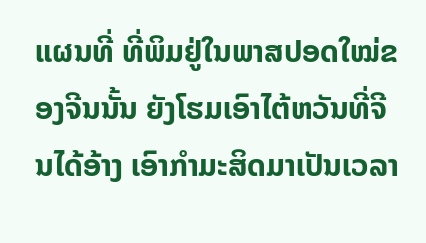ແຜນທີ່ ທີ່ພິມຢູ່ໃນພາສປອດໃໝ່ຂອງຈີນນັ້ນ ຍັງໂຮມເອົາໄຕ້ຫວັນທີ່ຈີນໄດ້ອ້າງ ເອົາກໍາມະສິດມາເປັນເວລາ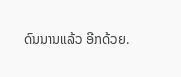ດົນນານແລ້ວ ອີກດ້ວຍ.